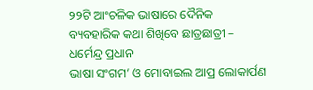୨୨ଟି ଆଂଚଳିକ ଭାଷାରେ ଦୈନିକ ବ୍ୟବହାରିକ କଥା ଶିଖିବେ ଛାତ୍ରଛାତ୍ରୀ – ଧର୍ମେନ୍ଦ୍ର ପ୍ରଧାନ
ଭାଷା ସଂଗମ’ ଓ ମୋବାଇଲ ଆପ୍ର ଲୋକାର୍ପଣ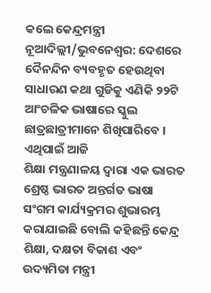କଲେ କେନ୍ଦ୍ରମନ୍ତ୍ରୀ
ନୂଆଦିଲ୍ଲୀ/ଭୁବନେଶ୍ୱର: ଦେଶରେ ଦୈନନ୍ଦିନ ବ୍ୟବହୃତ ହେଉଥିବା ସାଧାରଣ କଥା ଗୁଡିକୁ ଏଣିକି ୨୨ଟି ଆଂଚଳିକ ଭାଷାରେ ସ୍କୁଲ ଛାତ୍ରଛାତ୍ରୀମାନେ ଶିଖିପାରିବେ । ଏଥିପାଇଁ ଆଜି
ଶିକ୍ଷା ମନ୍ତ୍ରଣାଳୟ ଦ୍ୱାରା ଏକ ଭାରତ ଶ୍ରେଷ୍ଠ ଭାରତ ଅନ୍ତର୍ଗତ ଭାଷା ସଂଗମ କାର୍ଯ୍ୟକ୍ରମର ଶୁଭାରମ୍ଭ କରାଯାଇଛି ବୋଲି କହିଛନ୍ତି କେନ୍ଦ୍ର ଶିକ୍ଷା, ଦକ୍ଷତା ବିକାଶ ଏବଂ ଉଦ୍ୟମିତା ମନ୍ତ୍ରୀ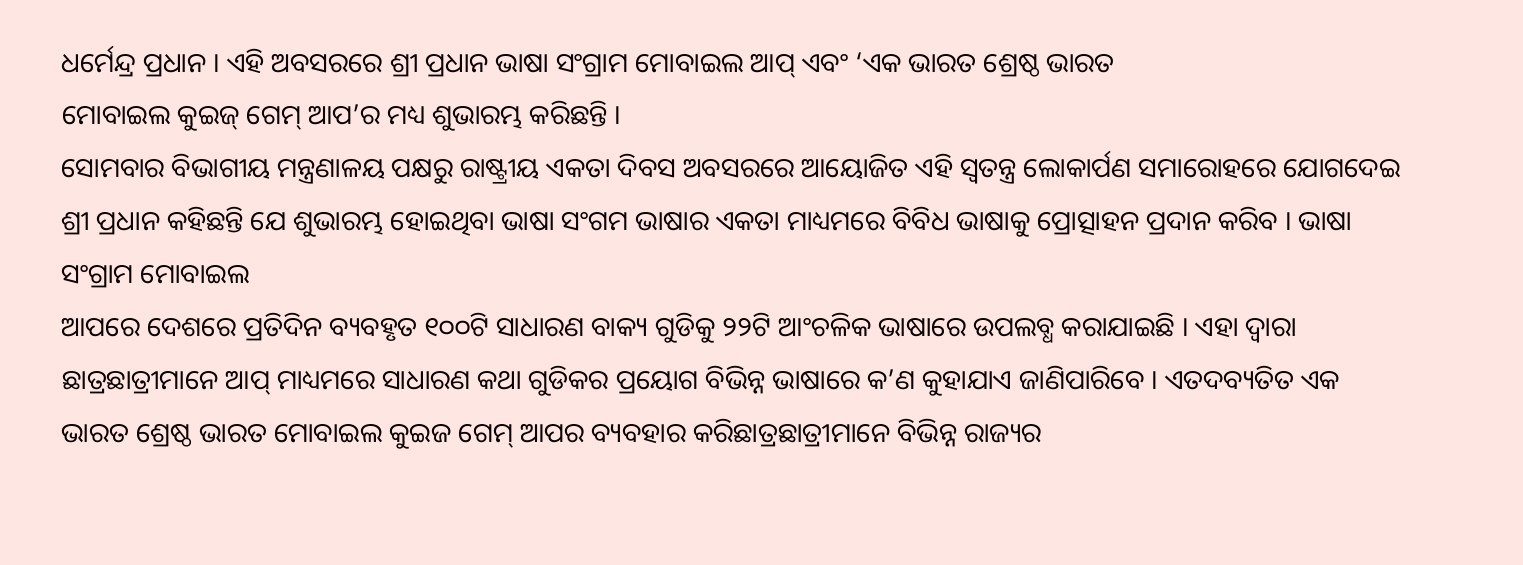ଧର୍ମେନ୍ଦ୍ର ପ୍ରଧାନ । ଏହି ଅବସରରେ ଶ୍ରୀ ପ୍ରଧାନ ଭାଷା ସଂଗ୍ରାମ ମୋବାଇଲ ଆପ୍ ଏବଂ ‘ଏକ ଭାରତ ଶ୍ରେଷ୍ଠ ଭାରତ
ମୋବାଇଲ କୁଇଜ୍ ଗେମ୍ ଆପ’ର ମଧ୍ୟ ଶୁଭାରମ୍ଭ କରିଛନ୍ତି ।
ସୋମବାର ବିଭାଗୀୟ ମନ୍ତ୍ରଣାଳୟ ପକ୍ଷରୁ ରାଷ୍ଟ୍ରୀୟ ଏକତା ଦିବସ ଅବସରରେ ଆୟୋଜିତ ଏହି ସ୍ୱତନ୍ତ୍ର ଲୋକାର୍ପଣ ସମାରୋହରେ ଯୋଗଦେଇ ଶ୍ରୀ ପ୍ରଧାନ କହିଛନ୍ତି ଯେ ଶୁଭାରମ୍ଭ ହୋଇଥିବା ଭାଷା ସଂଗମ ଭାଷାର ଏକତା ମାଧ୍ୟମରେ ବିବିଧ ଭାଷାକୁ ପ୍ରୋତ୍ସାହନ ପ୍ରଦାନ କରିବ । ଭାଷା ସଂଗ୍ରାମ ମୋବାଇଲ
ଆପରେ ଦେଶରେ ପ୍ରତିଦିନ ବ୍ୟବହୃତ ୧୦୦ଟି ସାଧାରଣ ବାକ୍ୟ ଗୁଡିକୁ ୨୨ଟି ଆଂଚଳିକ ଭାଷାରେ ଉପଲବ୍ଧ କରାଯାଇଛି । ଏହା ଦ୍ୱାରା ଛାତ୍ରଛାତ୍ରୀମାନେ ଆପ୍ ମାଧ୍ୟମରେ ସାଧାରଣ କଥା ଗୁଡିକର ପ୍ରୟୋଗ ବିଭିନ୍ନ ଭାଷାରେ କ’ଣ କୁହାଯାଏ ଜାଣିପାରିବେ । ଏତଦବ୍ୟତିତ ଏକ ଭାରତ ଶ୍ରେଷ୍ଠ ଭାରତ ମୋବାଇଲ କୁଇଜ ଗେମ୍ ଆପର ବ୍ୟବହାର କରିଛାତ୍ରଛାତ୍ରୀମାନେ ବିଭିନ୍ନ ରାଜ୍ୟର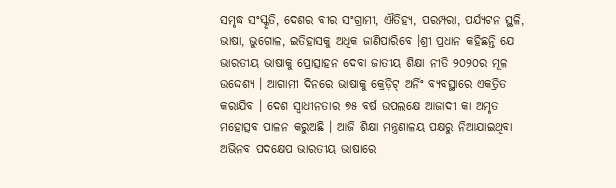ସମୃଦ୍ଧ ସଂସ୍କୃତି, ଦେଶର ବୀର ସଂଗ୍ରାମୀ, ଐତିହ୍ୟ, ପରମ୍ପରା, ପର୍ଯ୍ୟଟନ ସ୍ଥଳି, ଭାଷା, ଭୁଗୋଳ, ଇତିହାସକୁ ଅଧିକ ଜାଣିପାରିବେ ।ଶ୍ରୀ ପ୍ରଧାନ କହିଛନ୍ତି ଯେ ଭାରତୀୟ ଭାଷାକୁ ପ୍ରୋତ୍ସାହନ ଦେବା ଜାତୀୟ ଶିକ୍ଷା ନୀତି ୨୦୨୦ର ମୂଳ ଉଦ୍ଦେଶ୍ୟ । ଆଗାମୀ ଦିନରେ ଭାଷାକୁ କ୍ରେଡ଼ିଟ୍ ଅର୍ନିଂ ବ୍ୟବସ୍ଥାରେ ଏକତ୍ରିତ କରାଯିବ । ଦେଶ ସ୍ୱାଧୀନତାର ୭୫ ବର୍ଷ ଉପଲକ୍ଷେ ଆଜାଦୀ କା ଅମୃତ ମହୋତ୍ସବ ପାଳନ କରୁଅଛି । ଆଜି ଶିକ୍ଷା ମନ୍ତ୍ରଣାଳୟ ପକ୍ଷରୁ ନିଆଯାଇଥିବା ଅଭିନବ ପଦକ୍ଷେପ ଭାରତୀୟ ଭାଷାରେ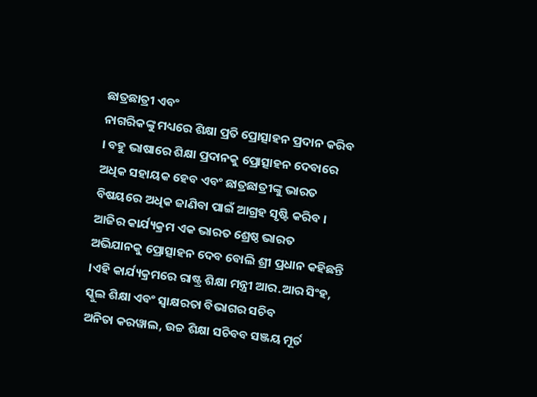ଛାତ୍ରଛାତ୍ରୀ ଏବଂ
ନାଗରିକଙ୍କୁ ମଧ୍ୟରେ ଶିକ୍ଷା ପ୍ରତି ପ୍ରୋତ୍ସାହନ ପ୍ରଦାନ କରିବ । ବହୁ ଭାଷାରେ ଶିକ୍ଷା ପ୍ରଦାନକୁ ପ୍ରୋତ୍ସାହନ ଦେବାରେ ଅଧିକ ସହାୟକ ହେବ ଏବଂ ଛାତ୍ରଛାତ୍ରୀଙ୍କୁ ଭାରତ ବିଷୟରେ ଅଧିକ ଜାଣିବା ପାଇଁ ଆଗ୍ରହ ସୃଷ୍ଟି କରିବ । ଆଜିର କାର୍ଯ୍ୟକ୍ରମ ଏକ ଭାରତ ଶ୍ରେଷ୍ଠ ଭାରତ ଅଭିଯାନକୁ ପ୍ରୋତ୍ସାହନ ଦେବ ବୋଲି ଶ୍ରୀ ପ୍ରଧାନ କହିଛନ୍ତି ।ଏହି କାର୍ଯ୍ୟକ୍ରମରେ ରାଷ୍ଟ୍ର ଶିକ୍ଷା ମନ୍ତ୍ରୀ ଆର.ଆର ସିଂହ, ସ୍କୁଲ ଶିକ୍ଷା ଏବଂ ସ୍ୱାକ୍ଷରତା ବିଭାଗର ସଚିବ
ଅନିତା କରୱାଲ, ଉଚ୍ଚ ଶିକ୍ଷା ସଚିବବ ସଞ୍ଜୟ ମୂର୍ତ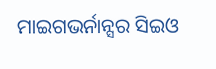ମାଇଗଭର୍ନାନ୍ସର ସିଇଓ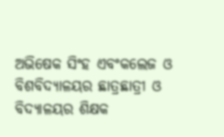ଅଭିଷେକ ସିଂହ ଏବଂକଲେଜ ଓ ବିଶବିଦ୍ୟାଳୟର ଛାତ୍ରଛାତ୍ରୀ ଓ ବିଦ୍ୟାଳୟର ଶିକ୍ଷକ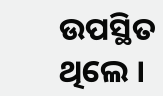ଉପସ୍ଥିତ ଥିଲେ ।